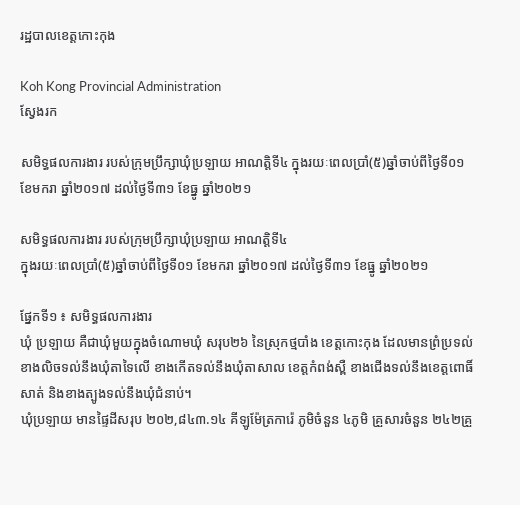រដ្ឋបាលខេត្តកោះកុង

Koh Kong Provincial Administration
ស្វែងរក

សមិទ្ធផលការងារ របស់ក្រុមប្រឹក្សាឃុំប្រឡាយ អាណត្តិទី៤ ក្នុងរយៈពេលប្រាំ(៥)ឆ្នាំចាប់ពីថ្ងៃទី០១ ខែមករា ឆ្នាំ២០១៧ ដល់ថ្ងៃទី៣១ ខែធ្នូ ឆ្នាំ២០២១

សមិទ្ធផលការងារ របស់ក្រុមប្រឹក្សាឃុំប្រឡាយ អាណត្តិទី៤
ក្នុងរយៈពេលប្រាំ(៥)ឆ្នាំចាប់ពីថ្ងៃទី០១ ខែមករា ឆ្នាំ២០១៧ ដល់ថ្ងៃទី៣១ ខែធ្នូ ឆ្នាំ២០២១

ផ្នែកទី១ ៖ សមិទ្ធផលការងារ
ឃុំ ប្រឡាយ គឺជាឃុំមួយក្នុងចំណោមឃុំ សរុប២៦ នៃស្រុកថ្មបាំង ខេត្តកោះកុង ដែលមានព្រំប្រទល់ខាងលិចទល់នឹងឃុំតាទៃលើ ខាងកើតទល់នឹងឃុំតាសាល ខេត្តកំពង់ស្ពឺ ខាងជើងទល់នឹងខេត្តពោធិ៍សាត់ និងខាងត្បូងទល់នឹងឃុំជំនាប់។
ឃុំប្រឡាយ មានផ្ទៃដីសរុប ២០២,៨៤៣.១៤ គីឡូម៉ែត្រការ៉េ ភូមិចំនួន ៤ភូមិ គ្រួសារចំនួន ២៤២គ្រួ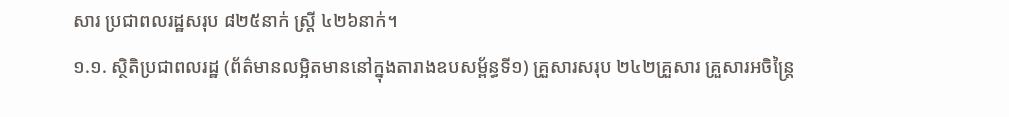សារ ប្រជាពលរដ្ឋសរុប ៨២៥នាក់ ស្ត្រី ៤២៦នាក់។
១.១. ស្ថិតិប្រជាពលរដ្ឋ (ព័ត៌មានលម្អិតមាននៅក្នុងតារាងឧបសម្ព័ន្ធទី១) គ្រួសារសរុប ២៤២គ្រួសារ គ្រួសារអចិន្រ្តៃ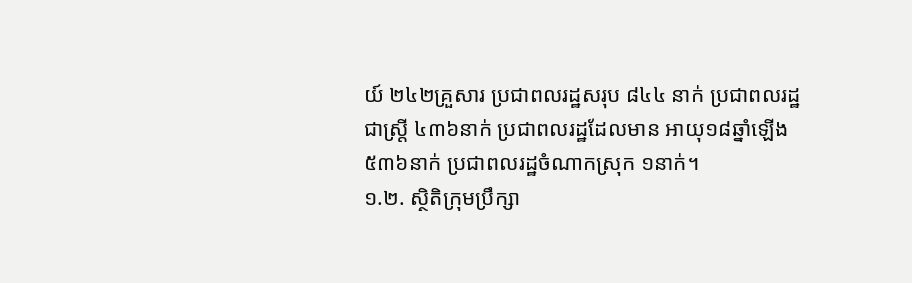យ៍ ២៤២គ្រួសារ ប្រជាពលរដ្ឋសរុប ៨៤៤ នាក់ ប្រជាពលរដ្ឋជាស្រ្តី ៤៣៦នាក់ ប្រជាពលរដ្ឋដែលមាន អាយុ១៨ឆ្នាំឡើង ៥៣៦នាក់ ប្រជាពលរដ្ឋចំណាកស្រុក ១នាក់។
១.២. ស្ថិតិក្រុមប្រឹក្សា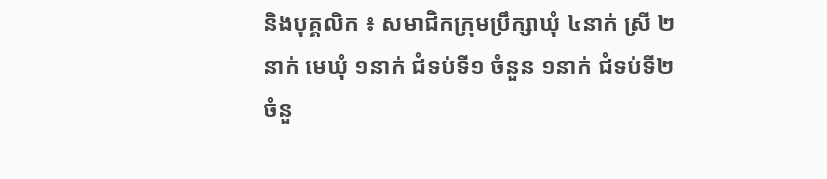និងបុគ្គលិក ៖ សមាជិកក្រុមប្រឹក្សាឃុំ ៤នាក់ ស្រី ២នាក់ មេឃុំ ១នាក់ ជំទប់ទី១ ចំនួន ១នាក់ ជំទប់ទី២ ចំនួ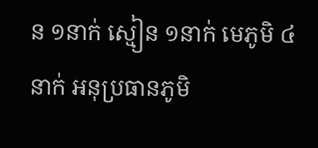ន ១នាក់ ស្មៀន ១នាក់ មេភូមិ ៤នាក់ អនុប្រធានភូមិ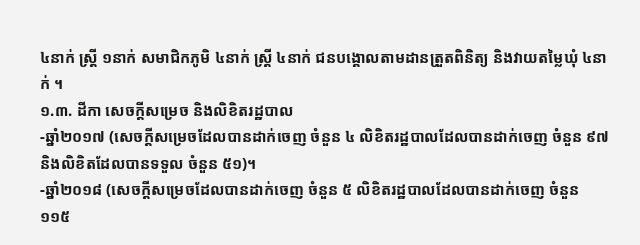៤នាក់ ស្ត្រី ១នាក់ សមាជិកភូមិ ៤នាក់ ស្ត្រី ៤នាក់ ជនបង្គោលតាមដានត្រួតពិនិត្យ និងវាយតមៃ្លឃុំ ៤នាក់ ។
១.៣. ដីកា សេចក្តីសម្រេច និងលិខិតរដ្ឋបាល
-ឆ្នាំ២០១៧ (សេចក្តីសម្រេចដែលបានដាក់ចេញ ចំនួន ៤ លិខិតរដ្ឋបាលដែលបានដាក់ចេញ ចំនួន ៩៧ និងលិខិតដែលបានទទួល ចំនួន ៥១)។
-ឆ្នាំ២០១៨ (សេចក្តីសម្រេចដែលបានដាក់ចេញ ចំនួន ៥ លិខិតរដ្ឋបាលដែលបានដាក់ចេញ ចំនួន ១១៥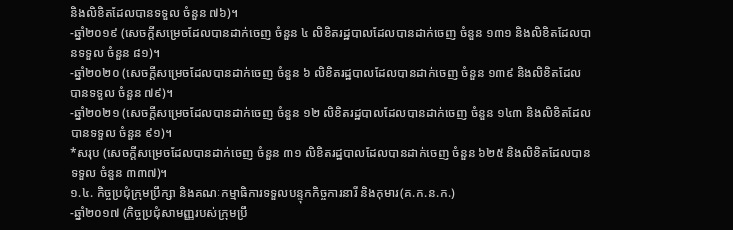និងលិខិតដែលបានទទួល ចំនួន ៧៦)។
-ឆ្នាំ២០១៩ (សេចក្តីសម្រេចដែលបានដាក់ចេញ ចំនួន ៤ លិខិតរដ្ឋបាលដែលបានដាក់ចេញ ចំនួន ១៣១ និងលិខិតដែលបានទទួល ចំនួន ៨១)។
-ឆ្នាំ២០២០ (សេចក្តីសម្រេចដែលបានដាក់ចេញ ចំនួន ៦ លិខិតរដ្ឋបាលដែលបានដាក់ចេញ ចំនួន ១៣៩ និងលិខិតដែលបានទទួល ចំនួន ៧៩)។
-ឆ្នាំ២០២១ (សេចក្តីសម្រេចដែលបានដាក់ចេញ ចំនួន ១២ លិខិតរដ្ឋបាលដែលបានដាក់ចេញ ចំនួន ១៤៣ និងលិខិតដែលបានទទួល ចំនួន ៩១)។
*សរុប (សេចក្តីសម្រេចដែលបានដាក់ចេញ ចំនួន ៣១ លិខិតរដ្ឋបាលដែលបានដាក់ចេញ ចំនួន ៦២៥ និងលិខិតដែលបានទទួល ចំនួន ៣៣៧)។
១.៤. កិច្ចប្រជុំក្រុមប្រឹក្សា និងគណៈកម្មាធិការទទួលបន្ទុកកិច្ចការនារី និងកុមារ(គ.ក.ន.ក.)
-ឆ្នាំ២០១៧ (កិច្ចប្រជុំសាមញ្ញរបស់ក្រុមប្រឹ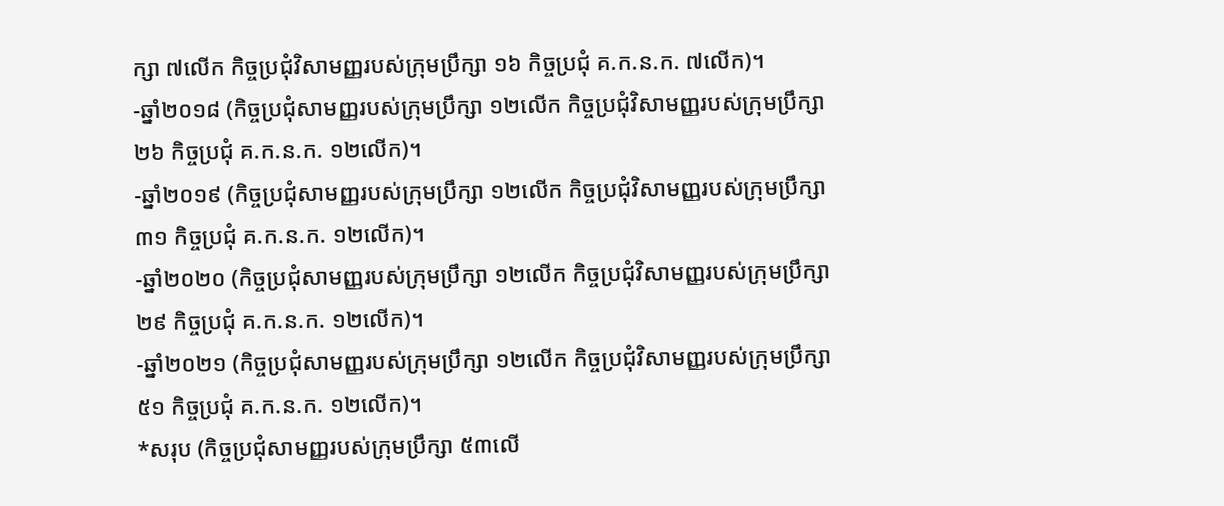ក្សា ៧លើក កិច្ចប្រជុំវិសាមញ្ញរបស់ក្រុមប្រឹក្សា ១៦ កិច្ចប្រជុំ គ.ក.ន.ក. ៧លើក)។
-ឆ្នាំ២០១៨ (កិច្ចប្រជុំសាមញ្ញរបស់ក្រុមប្រឹក្សា ១២លើក កិច្ចប្រជុំវិសាមញ្ញរបស់ក្រុមប្រឹក្សា ២៦ កិច្ចប្រជុំ គ.ក.ន.ក. ១២លើក)។
-ឆ្នាំ២០១៩ (កិច្ចប្រជុំសាមញ្ញរបស់ក្រុមប្រឹក្សា ១២លើក កិច្ចប្រជុំវិសាមញ្ញរបស់ក្រុមប្រឹក្សា ៣១ កិច្ចប្រជុំ គ.ក.ន.ក. ១២លើក)។
-ឆ្នាំ២០២០ (កិច្ចប្រជុំសាមញ្ញរបស់ក្រុមប្រឹក្សា ១២លើក កិច្ចប្រជុំវិសាមញ្ញរបស់ក្រុមប្រឹក្សា ២៩ កិច្ចប្រជុំ គ.ក.ន.ក. ១២លើក)។
-ឆ្នាំ២០២១ (កិច្ចប្រជុំសាមញ្ញរបស់ក្រុមប្រឹក្សា ១២លើក កិច្ចប្រជុំវិសាមញ្ញរបស់ក្រុមប្រឹក្សា ៥១ កិច្ចប្រជុំ គ.ក.ន.ក. ១២លើក)។
*សរុប (កិច្ចប្រជុំសាមញ្ញរបស់ក្រុមប្រឹក្សា ៥៣លើ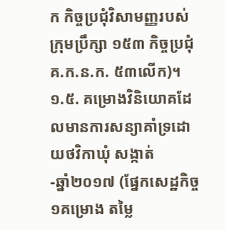ក កិច្ចប្រជុំវិសាមញ្ញរបស់ក្រុមប្រឹក្សា ១៥៣ កិច្ចប្រជុំ គ.ក.ន.ក. ៥៣លើក)។
១.៥. គម្រោងវិនិយោគដែលមានការសន្យាគាំទ្រដោយថវិកាឃុំ សង្កាត់
-ឆ្នាំ២០១៧ (ផ្នែកសេដ្ឋកិច្ច ១គម្រោង តម្លៃ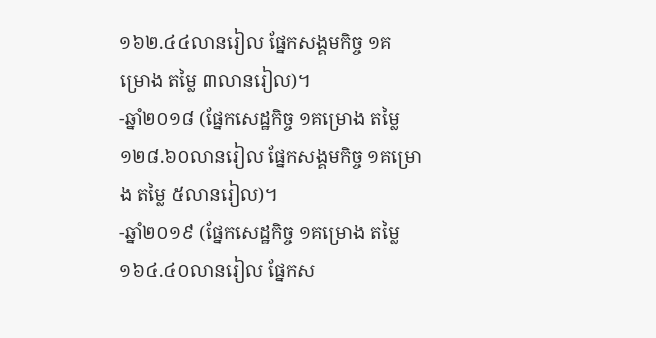១៦២.៤៤លានរៀល ផ្នែកសង្គមកិច្ច ១គម្រោង តម្លៃ ៣លានរៀល)។
-ឆ្នាំ២០១៨ (ផ្នែកសេដ្ឋកិច្ច ១គម្រោង តម្លៃ ១២៨.៦០លានរៀល ផ្នែកសង្គមកិច្ច ១គម្រោង តម្លៃ ៥លានរៀល)។
-ឆ្នាំ២០១៩ (ផ្នែកសេដ្ឋកិច្ច ១គម្រោង តម្លៃ ១៦៤.៤០លានរៀល ផ្នែកស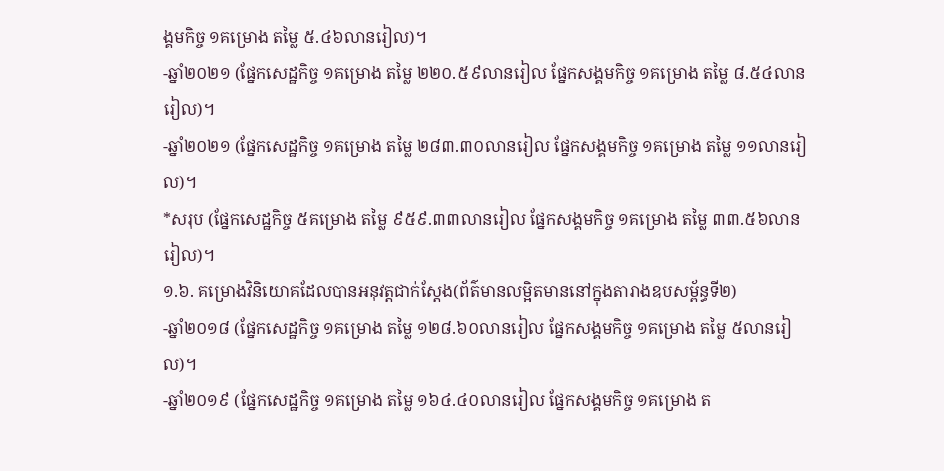ង្គមកិច្ច ១គម្រោង តម្លៃ ៥.៤៦លានរៀល)។
-ឆ្នាំ២០២១ (ផ្នែកសេដ្ឋកិច្ច ១គម្រោង តម្លៃ ២២០.៥៩លានរៀល ផ្នែកសង្គមកិច្ច ១គម្រោង តម្លៃ ៨.៥៤លានរៀល)។
-ឆ្នាំ២០២១ (ផ្នែកសេដ្ឋកិច្ច ១គម្រោង តម្លៃ ២៨៣.៣០លានរៀល ផ្នែកសង្គមកិច្ច ១គម្រោង តម្លៃ ១១លានរៀល)។
*សរុប (ផ្នែកសេដ្ឋកិច្ច ៥គម្រោង តម្លៃ ៩៥៩.៣៣លានរៀល ផ្នែកសង្គមកិច្ច ១គម្រោង តម្លៃ ៣៣.៥៦លានរៀល)។
១.៦. គម្រោងវិនិយោគដែលបានអនុវត្តជាក់ស្តែង(ព័ត៌មានលម្អិតមាននៅក្នុងតារាងឧបសម្ព័ន្ធទី២)
-ឆ្នាំ២០១៨ (ផ្នែកសេដ្ឋកិច្ច ១គម្រោង តម្លៃ ១២៨.៦០លានរៀល ផ្នែកសង្គមកិច្ច ១គម្រោង តម្លៃ ៥លានរៀល)។
-ឆ្នាំ២០១៩ (ផ្នែកសេដ្ឋកិច្ច ១គម្រោង តម្លៃ ១៦៤.៤០លានរៀល ផ្នែកសង្គមកិច្ច ១គម្រោង ត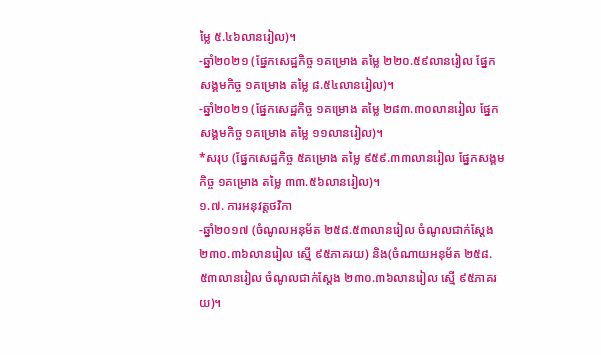ម្លៃ ៥.៤៦លានរៀល)។
-ឆ្នាំ២០២១ (ផ្នែកសេដ្ឋកិច្ច ១គម្រោង តម្លៃ ២២០.៥៩លានរៀល ផ្នែកសង្គមកិច្ច ១គម្រោង តម្លៃ ៨.៥៤លានរៀល)។
-ឆ្នាំ២០២១ (ផ្នែកសេដ្ឋកិច្ច ១គម្រោង តម្លៃ ២៨៣.៣០លានរៀល ផ្នែកសង្គមកិច្ច ១គម្រោង តម្លៃ ១១លានរៀល)។
*សរុប (ផ្នែកសេដ្ឋកិច្ច ៥គម្រោង តម្លៃ ៩៥៩.៣៣លានរៀល ផ្នែកសង្គមកិច្ច ១គម្រោង តម្លៃ ៣៣.៥៦លានរៀល)។
១.៧. ការអនុវត្តថវិកា
-ឆ្នាំ២០១៧ (ចំណូលអនុម័ត ២៥៨.៥៣លានរៀល ចំណូលជាក់ស្តែង ២៣០.៣៦លានរៀល ស្មើ ៩៥ភាគរយ) និង(ចំណាយអនុម័ត ២៥៨.៥៣លានរៀល ចំណូលជាក់ស្តែង ២៣០.៣៦លានរៀល ស្មើ ៩៥ភាគរយ)។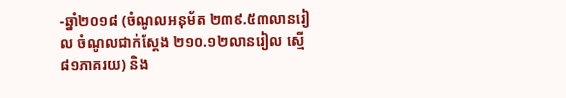-ឆ្នាំ២០១៨ (ចំណូលអនុម័ត ២៣៩.៥៣លានរៀល ចំណូលជាក់ស្តែង ២១០.១២លានរៀល ស្មើ ៨១ភាគរយ) និង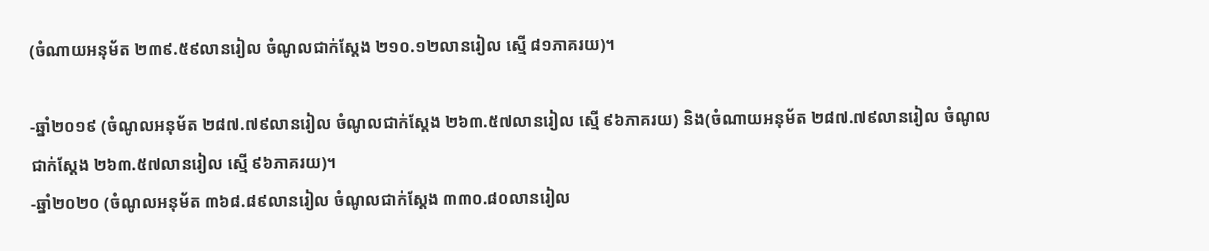(ចំណាយអនុម័ត ២៣៩.៥៩លានរៀល ចំណូលជាក់ស្តែង ២១០.១២លានរៀល ស្មើ ៨១ភាគរយ)។

-ឆ្នាំ២០១៩ (ចំណូលអនុម័ត ២៨៧.៧៩លានរៀល ចំណូលជាក់ស្តែង ២៦៣.៥៧លានរៀល ស្មើ ៩៦ភាគរយ) និង(ចំណាយអនុម័ត ២៨៧.៧៩លានរៀល ចំណូលជាក់ស្តែង ២៦៣.៥៧លានរៀល ស្មើ ៩៦ភាគរយ)។
-ឆ្នាំ២០២០ (ចំណូលអនុម័ត ៣៦៨.៨៩លានរៀល ចំណូលជាក់ស្តែង ៣៣០.៨០លានរៀល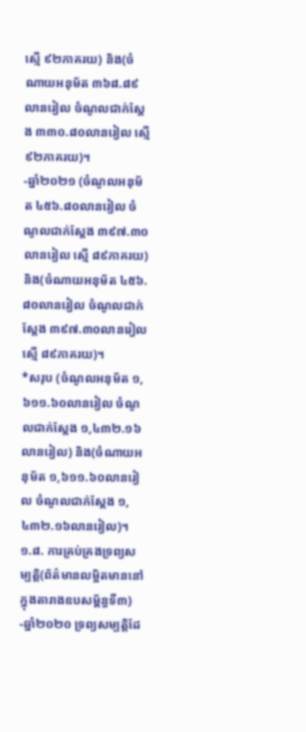ស្មើ ៩២ភាគរយ) និង(ចំណាយអនុម័ត ៣៦៨.៨៩លានរៀល ចំណូលជាក់ស្តែង ៣៣០.៨០លានរៀល ស្មើ ៩២ភាគរយ)។
-ឆ្នាំ២០២១ (ចំណូលអនុម័ត ៤៥៦.៨០លានរៀល ចំណូលជាក់ស្តែង ៣៩៧.៣០លានរៀល ស្មើ ៨៩ភាគរយ) និង(ចំណាយអនុម័ត ៤៥៦.៨០លានរៀល ចំណូលជាក់ស្តែង ៣៩៧.៣០លានរៀល ស្មើ ៨៩ភាគរយ)។
*សរុប (ចំណូលអនុម័ត ១,៦១១.៦០លានរៀល ចំណូលជាក់ស្តែង ១,៤៣២.១៦លានរៀល) និង(ចំណាយអនុម័ត ១,៦១១.៦០លានរៀល ចំណូលជាក់ស្តែង ១,៤៣២.១៦លានរៀល)។
១.៨. ការគ្រប់គ្រងទ្រព្យសម្បត្តិ(ព័ត៌មានលម្អិតមាននៅក្នុងតារាងឧបសម្ព័ន្ធទី៣)
-ឆ្នាំ២០២០ ទ្រព្យសម្បត្តិដែ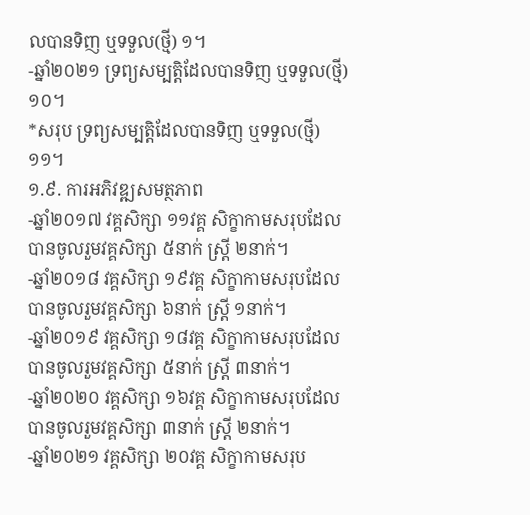លបានទិញ ឬទទួល(ថ្មី) ១។
-ឆ្នាំ២០២១ ទ្រព្យសម្បត្តិដែលបានទិញ ឬទទួល(ថ្មី) ១០។
*សរុប ទ្រព្យសម្បត្តិដែលបានទិញ ឬទទួល(ថ្មី) ១១។
១.៩. ការអភិវឌ្ឍសមត្ថភាព
-ឆ្នាំ២០១៧ វគ្គសិក្សា ១១វគ្គ សិក្ខាកាមសរុបដែលបានចូលរួមវគ្គសិក្សា ៥នាក់ ស្ត្រី ២នាក់។
-ឆ្នាំ២០១៨ វគ្គសិក្សា ១៩វគ្គ សិក្ខាកាមសរុបដែលបានចូលរួមវគ្គសិក្សា ៦នាក់ ស្ត្រី ១នាក់។
-ឆ្នាំ២០១៩ វគ្គសិក្សា ១៨វគ្គ សិក្ខាកាមសរុបដែលបានចូលរួមវគ្គសិក្សា ៥នាក់ ស្ត្រី ៣នាក់។
-ឆ្នាំ២០២០ វគ្គសិក្សា ១៦វគ្គ សិក្ខាកាមសរុបដែលបានចូលរួមវគ្គសិក្សា ៣នាក់ ស្ត្រី ២នាក់។
-ឆ្នាំ២០២១ វគ្គសិក្សា ២០វគ្គ សិក្ខាកាមសរុប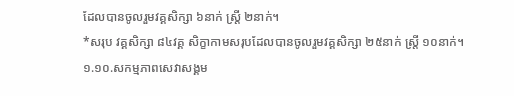ដែលបានចូលរួមវគ្គសិក្សា ៦នាក់ ស្ត្រី ២នាក់។
*សរុប វគ្គសិក្សា ៨៤វគ្គ សិក្ខាកាមសរុបដែលបានចូលរួមវគ្គសិក្សា ២៥នាក់ ស្ត្រី ១០នាក់។
១.១០.សកម្មភាពសេវាសង្គម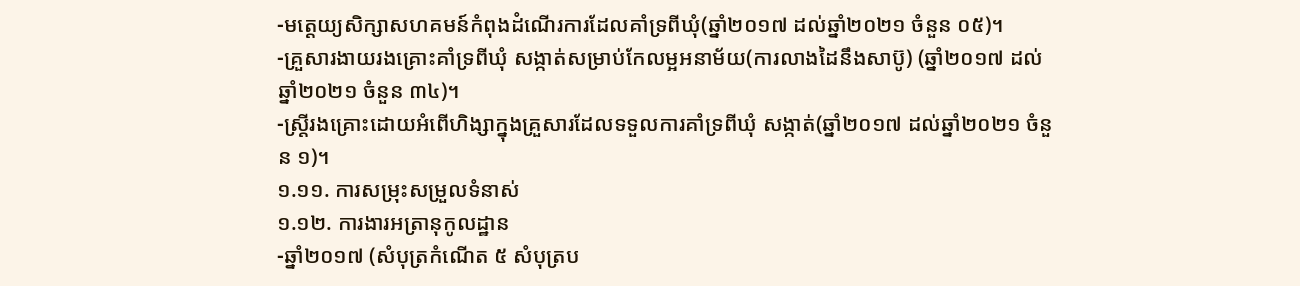-មត្តេយ្យសិក្សាសហគមន៍កំពុងដំណើរការដែលគាំទ្រពីឃុំ(ឆ្នាំ២០១៧ ដល់ឆ្នាំ២០២១ ចំនួន ០៥)។
-គ្រួសារងាយរងគ្រោះគាំទ្រពីឃុំ សង្កាត់សម្រាប់កែលម្អអនាម័យ(ការលាងដៃនឹងសាប៊ូ) (ឆ្នាំ២០១៧ ដល់ឆ្នាំ២០២១ ចំនួន ៣៤)។
-ស្រ្តីរងគ្រោះដោយអំពើហិង្សាក្នុងគ្រួសារដែលទទួលការគាំទ្រពីឃុំ សង្កាត់(ឆ្នាំ២០១៧ ដល់ឆ្នាំ២០២១ ចំនួន ១)។
១.១១. ការសម្រុះសម្រួលទំនាស់
១.១២. ការងារអត្រានុកូលដ្ឋាន
-ឆ្នាំ២០១៧ (សំបុត្រកំណើត ៥ សំបុត្រប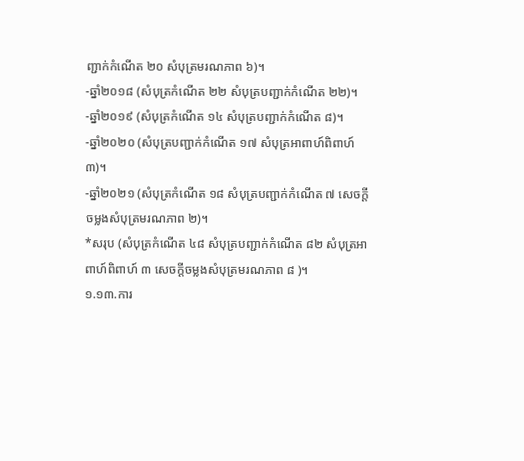ញ្ជាក់កំណើត ២០ សំបុត្រមរណភាព ៦)។
-ឆ្នាំ២០១៨ (សំបុត្រកំណើត ២២ សំបុត្របញ្ជាក់កំណើត ២២)។
-ឆ្នាំ២០១៩ (សំបុត្រកំណើត ១៤ សំបុត្របញ្ជាក់កំណើត ៨)។
-ឆ្នាំ២០២០ (សំបុត្របញ្ជាក់កំណើត ១៧ សំបុត្រអាពាហ៍ពិពាហ៍ ៣)។
-ឆ្នាំ២០២១ (សំបុត្រកំណើត ១៨ សំបុត្របញ្ជាក់កំណើត ៧ សេចក្ដីចម្លងសំបុត្រមរណភាព ២)។
*សរុប (សំបុត្រកំណើត ៤៨ សំបុត្របញ្ជាក់កំណើត ៨២ សំបុត្រអាពាហ៍ពិពាហ៍ ៣ សេចក្ដីចម្លងសំបុត្រមរណភាព ៨ )។
១.១៣.ការ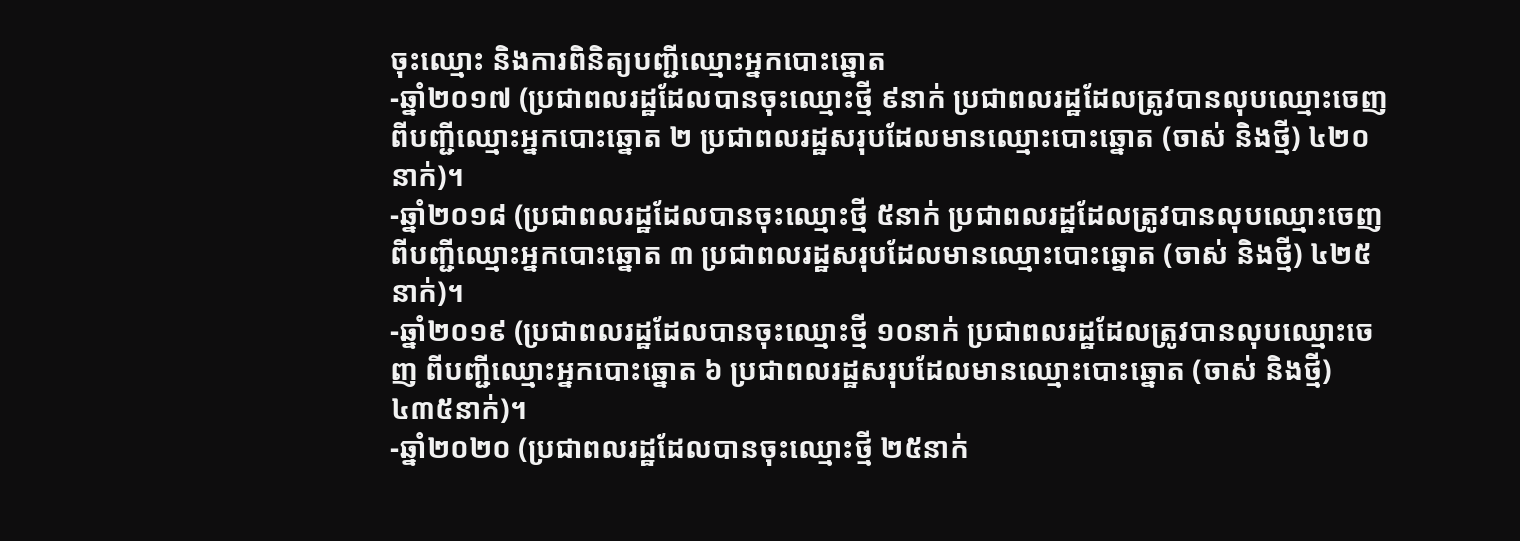ចុះឈ្មោះ និងការពិនិត្យបញ្ជីឈ្មោះអ្នកបោះឆ្នោត
-ឆ្នាំ២០១៧ (ប្រជាពលរដ្ឋដែលបានចុះឈ្មោះថ្មី ៩នាក់ ប្រជាពលរដ្ឋដែលត្រូវបានលុបឈ្មោះចេញ ពីបញ្ជីឈ្មោះអ្នកបោះឆ្នោត ២ ប្រជាពលរដ្ឋសរុបដែលមានឈ្មោះបោះឆ្នោត (ចាស់ និងថ្មី) ៤២០នាក់)។
-ឆ្នាំ២០១៨ (ប្រជាពលរដ្ឋដែលបានចុះឈ្មោះថ្មី ៥នាក់ ប្រជាពលរដ្ឋដែលត្រូវបានលុបឈ្មោះចេញ ពីបញ្ជីឈ្មោះអ្នកបោះឆ្នោត ៣ ប្រជាពលរដ្ឋសរុបដែលមានឈ្មោះបោះឆ្នោត (ចាស់ និងថ្មី) ៤២៥នាក់)។
-ឆ្នាំ២០១៩ (ប្រជាពលរដ្ឋដែលបានចុះឈ្មោះថ្មី ១០នាក់ ប្រជាពលរដ្ឋដែលត្រូវបានលុបឈ្មោះចេញ ពីបញ្ជីឈ្មោះអ្នកបោះឆ្នោត ៦ ប្រជាពលរដ្ឋសរុបដែលមានឈ្មោះបោះឆ្នោត (ចាស់ និងថ្មី) ៤៣៥នាក់)។
-ឆ្នាំ២០២០ (ប្រជាពលរដ្ឋដែលបានចុះឈ្មោះថ្មី ២៥នាក់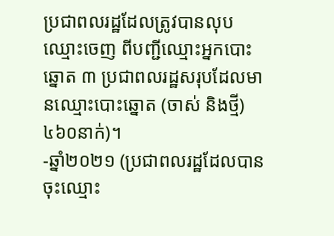ប្រជាពលរដ្ឋដែលត្រូវបានលុបឈ្មោះចេញ ពីបញ្ជីឈ្មោះអ្នកបោះឆ្នោត ៣ ប្រជាពលរដ្ឋសរុបដែលមានឈ្មោះបោះឆ្នោត (ចាស់ និងថ្មី) ៤៦០នាក់)។
-ឆ្នាំ២០២១ (ប្រជាពលរដ្ឋដែលបានចុះឈ្មោះ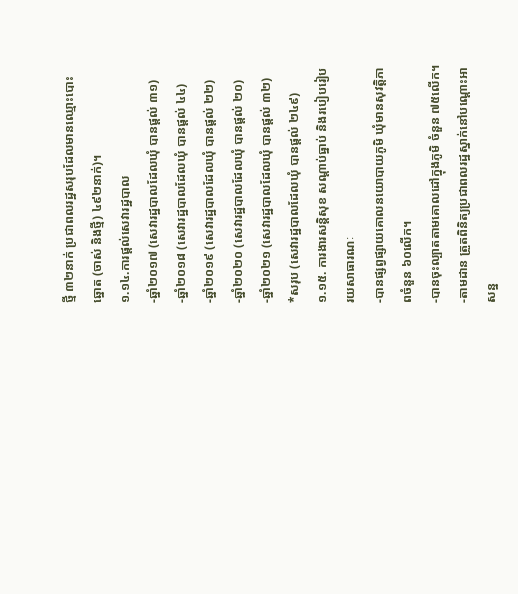ថ្មី ៣២នាក់ ប្រជាពលរដ្ឋសរុបដែលមានឈ្មោះបោះឆ្នោត (ចាស់ និងថ្មី) ៤៩២នាក់)។
១.១៤.ការផ្តល់សេវារដ្ឋបាល
-ឆ្នាំ២០១៧ (សេវារដ្ឋបាលដែលឃុំ បានផ្តល់ ៣១)
-ឆ្នាំ២០១៨ (សេវារដ្ឋបាលដែលឃុំ បានផ្តល់ ៤៤)
-ឆ្នាំ២០១៩ (សេវារដ្ឋបាលដែលឃុំ បានផ្តល់ ២២)
-ឆ្នាំ២០២០ (សេវារដ្ឋបាលដែលឃុំ បានផ្តល់ ២០)
-ឆ្នាំ២០២១ (សេវារដ្ឋបាលដែលឃុំ បានផ្តល់ ៣២)
*សរុប (សេវារដ្ឋបាលដែលឃុំ បានផ្តល់ ២៤៩)
១.១៥. ការងារសន្តិសុខ សណ្តាប់ធ្នាប់ និងរបៀបរៀបរយសាធារណៈ
-បានផ្សព្វផ្សាយគោលនយោបាយភូមិ ឃុំមានសុវត្តិភាពចំនួន ៦០លើក។
-បានចុះល្បាតតាមគោលដៅក្នុងភូមិ ចំនួន ៧៥លើក។
-តាមដាន ត្រួតពិនិត្យប្រជាពលរដ្ឋស្នាក់នៅបណ្ដោះអាសន្ន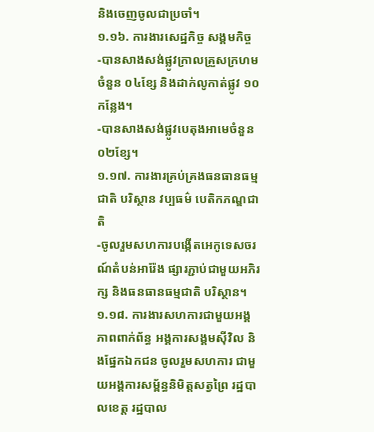និងចេញចូលជាប្រចាំ។
១.១៦. ការងារសេដ្ឋកិច្ច សង្គមកិច្ច
-បានសាងសង់ផ្លូវក្រាលគ្រួសក្រហមចំនួន ០៤ខ្សែ និងដាក់លូកាត់ផ្លូវ ១០កន្លែង។
-បានសាងសង់ផ្លូវបេតុងអាមេចំនួន ០២ខ្សែ។
១.១៧. ការងារគ្រប់គ្រងធនធានធម្មជាតិ បរិស្ថាន វប្បធម៌ បេតិកភណ្ឌជាតិ
-ចូលរួមសហការបង្កើតអេកូទេសចរណ៍តំបន់អារ៉ែង ផ្សារភ្ជាប់ជាមួយអភិរក្ស និងធនធានធម្មជាតិ បរិស្ថាន។
១.១៨. ការងារសហការជាមួយអង្គភាពពាក់ព័ន្ធ អង្គការសង្គមស៊ីវិល និងផ្នែកឯកជន ចូលរួមសហការ ជាមួយអង្គការសម្ព័ន្ធនិមិត្តសត្វព្រៃ រដ្ឋបាលខេត្ត រដ្ឋបាល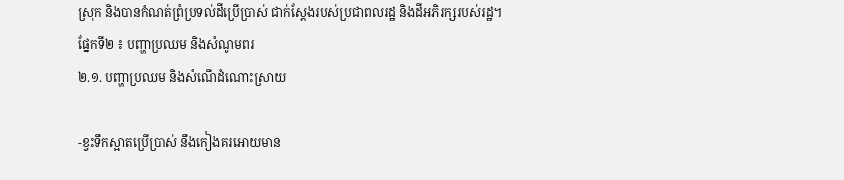ស្រុក និងបានកំណត់ព្រំប្រទល់ដីប្រើប្រាស់ ជាក់ស្ដែងរបស់ប្រជាពលរដ្ឋ និងដីអភិរក្សរបស់រដ្ឋ។
ផ្នែកទី២ ៖ បញ្ហាប្រឈម និងសំណូមពរ
២.១. បញ្ហាប្រឈម និងសំណើដំណោះស្រាយ

-ខ្វះទឹកស្អាតប្រើប្រាស់ នឹងកៀងគរអោយមាន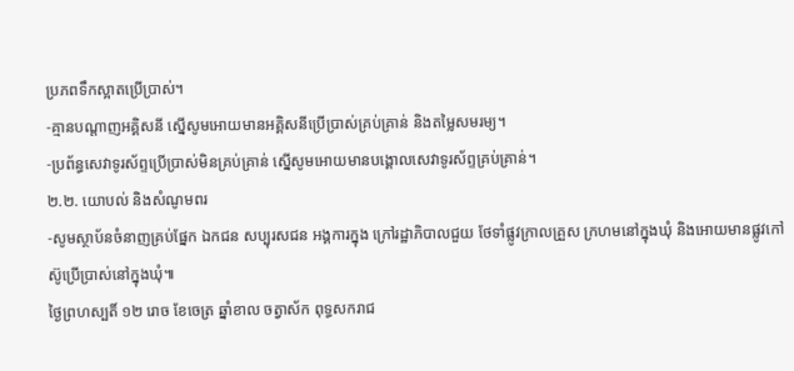ប្រភពទឹកស្អាតប្រើប្រាស់។
-គ្មានបណ្ដាញអគ្គិសនី ស្នើសូមអោយមានអគ្គិសនីប្រើប្រាស់គ្រប់គ្រាន់ និងតម្លៃសមរម្យ។
-ប្រព័ន្ធសេវាទូរស័ព្ទប្រើប្រាស់មិនគ្រប់គ្រាន់ ស្នើសូមអោយមានបង្គោលសេវាទូរស័ព្ទគ្រប់គ្រាន់។
២.២. យោបល់ និងសំណូមពរ
-សូមស្ថាប័នចំនាញគ្រប់ផ្នែក ឯកជន សប្បុរសជន អង្គការក្នុង ក្រៅរដ្ឋាភិបាលជួយ ថែទាំផ្លូវក្រាលគ្រួស ក្រហមនៅក្នុងឃុំ និងអោយមានផ្លូវកៅស៊ូប្រើប្រាស់នៅក្នុងឃុំ៕
ថ្ងៃព្រហស្បតិ៍ ១២ រោច ខែចេត្រ ឆ្នាំខាល ចត្វាស័ក ពុទ្ធសករាជ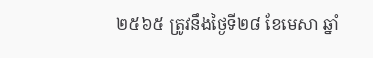២៥៦៥ ត្រូវនឹងថ្ងៃទី២៨ ខែមេសា ឆ្នាំ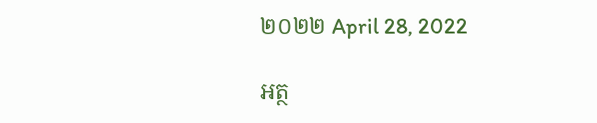២០២២ April 28, 2022

អត្ថ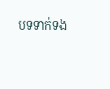បទទាក់ទង